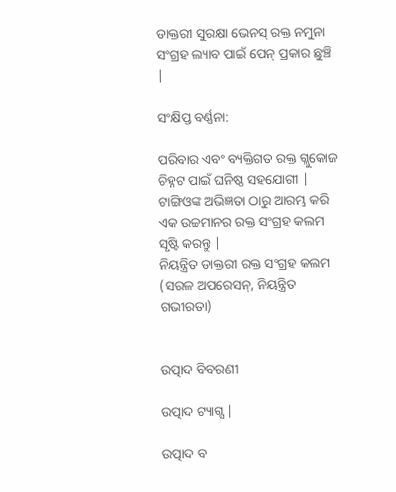ଡାକ୍ତରୀ ସୁରକ୍ଷା ଭେନସ୍ ରକ୍ତ ନମୁନା ସଂଗ୍ରହ ଲ୍ୟାବ ପାଇଁ ପେନ୍ ପ୍ରକାର ଛୁଞ୍ଚି |

ସଂକ୍ଷିପ୍ତ ବର୍ଣ୍ଣନା:

ପରିବାର ଏବଂ ବ୍ୟକ୍ତିଗତ ରକ୍ତ ଗ୍ଲୁକୋଜ ଚିହ୍ନଟ ପାଇଁ ଘନିଷ୍ଠ ସହଯୋଗୀ |
ଟାଙ୍ଗିଓଙ୍କ ଅଭିଜ୍ଞତା ଠାରୁ ଆରମ୍ଭ କରି ଏକ ଉଚ୍ଚମାନର ରକ୍ତ ସଂଗ୍ରହ କଲମ ସୃଷ୍ଟି କରନ୍ତୁ |
ନିୟନ୍ତ୍ରିତ ଡାକ୍ତରୀ ରକ୍ତ ସଂଗ୍ରହ କଲମ (ସରଳ ଅପରେସନ୍, ନିୟନ୍ତ୍ରିତ ଗଭୀରତା)


ଉତ୍ପାଦ ବିବରଣୀ

ଉତ୍ପାଦ ଟ୍ୟାଗ୍ସ |

ଉତ୍ପାଦ ବ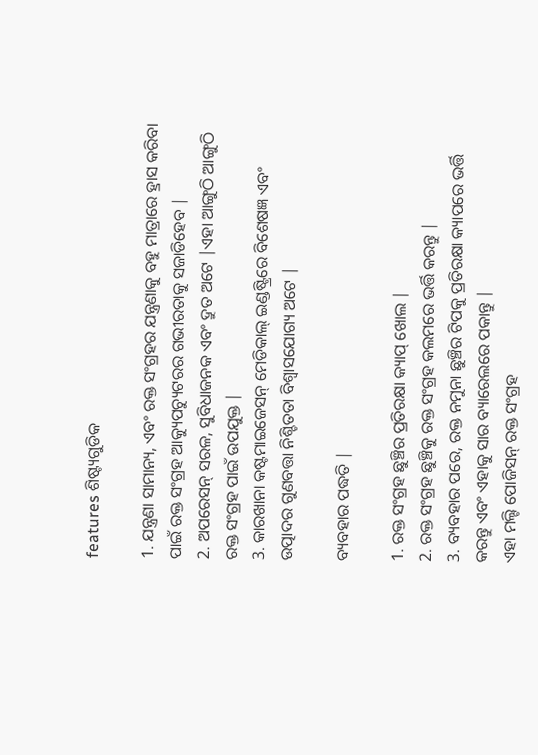features ଶିଷ୍ଟ୍ୟଗୁଡିକ

1. ଯନ୍ତ୍ରଣା ସାମାନ୍ୟ, ଏବଂ ରକ୍ତ ସଂଗ୍ରହର ଯନ୍ତ୍ରଣାକୁ ବହୁ ମାତ୍ରାରେ ହ୍ରାସ କରିବା ପାଇଁ ରକ୍ତ ସଂଗ୍ରହ ଆକ୍ୟୁପଚ୍ୟୁଟରର ଗଭୀରତାକୁ ସଜାଡିହେବ |
2. ଅପରେସନ୍ ସରଳ, ସୁବିଧାଜନକ ଏବଂ ଦ୍ରୁତ ଅଟେ |ଏହା ଆଙ୍ଗୁଠି ଆଙ୍ଗୁଠି ରକ୍ତ ସଂଗ୍ରହ ପାଇଁ ଉପଯୁକ୍ତ |
3. କାରଖାନା କଷ୍ଟମାଇଜେସନ୍ ମେଡିକାଲ୍ ଇଣ୍ଡଷ୍ଟ୍ରିରେ ବିଶେଷଜ୍ଞ ଏବଂ ଉତ୍ପାଦର ଗୁଣବତ୍ତା ନିଶ୍ଚିତତା ବିଶ୍ୱାସଯୋଗ୍ୟ ଅଟେ |

ବ୍ୟବହାର ପଦ୍ଧତି |

1. ରକ୍ତ ସଂଗ୍ରହ ଛୁଞ୍ଚିର ପ୍ରତିରକ୍ଷା କ୍ୟାପ୍ ଖୋଲ |
2. ରକ୍ତ ସଂଗ୍ରହ ଛୁଞ୍ଚିକୁ ରକ୍ତ ସଂଗ୍ରହ କଲମରେ ଭର୍ତ୍ତି କରନ୍ତୁ |
3. ବ୍ୟବହାର ପରେ, ରକ୍ତ ନମୁନା ଛୁଞ୍ଚିର ଟିପକୁ ପ୍ରତିରକ୍ଷା କ୍ୟାପରେ ଭର୍ତ୍ତି କରନ୍ତୁ ଏବଂ ଏହାକୁ ସାର ବ୍ୟାରେଲରେ ପକାନ୍ତୁ |
ଏହା ମଲ୍ଟି ପୋଜିସନ୍ ରକ୍ତ ସଂଗ୍ରହ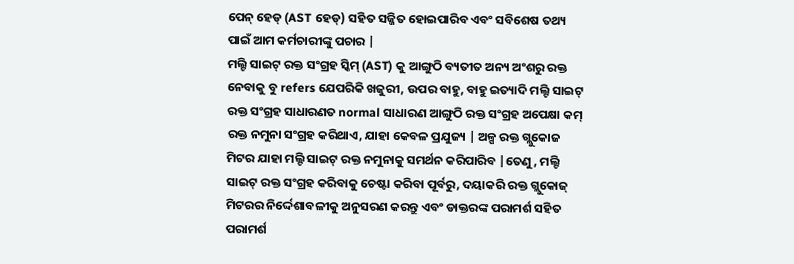ପେନ୍ ହେଡ୍ (AST ହେଡ୍) ସହିତ ସଜ୍ଜିତ ହୋଇପାରିବ ଏବଂ ସବିଶେଷ ତଥ୍ୟ ପାଇଁ ଆମ କର୍ମଚାରୀଙ୍କୁ ପଚାର |
ମଲ୍ଟି ସାଇଟ୍ ରକ୍ତ ସଂଗ୍ରହ ସ୍କିମ୍ (AST) କୁ ଆଙ୍ଗୁଠି ବ୍ୟତୀତ ଅନ୍ୟ ଅଂଶରୁ ରକ୍ତ ନେବାକୁ ବୁ refers ଯେପରିକି ଖଜୁରୀ, ଉପର ବାହୁ, ବାହୁ ଇତ୍ୟାଦି ମଲ୍ଟି ସାଇଟ୍ ରକ୍ତ ସଂଗ୍ରହ ସାଧାରଣତ normal ସାଧାରଣ ଆଙ୍ଗୁଠି ରକ୍ତ ସଂଗ୍ରହ ଅପେକ୍ଷା କମ୍ ରକ୍ତ ନମୁନା ସଂଗ୍ରହ କରିଥାଏ, ଯାହା କେବଳ ପ୍ରଯୁଜ୍ୟ | ଅଳ୍ପ ରକ୍ତ ଗ୍ଲୁକୋଜ ମିଟର ଯାହା ମଲ୍ଟି ସାଇଟ୍ ରକ୍ତ ନମୁନାକୁ ସମର୍ଥନ କରିପାରିବ |ତେଣୁ, ମଲ୍ଟି ସାଇଟ୍ ରକ୍ତ ସଂଗ୍ରହ କରିବାକୁ ଚେଷ୍ଟା କରିବା ପୂର୍ବରୁ, ଦୟାକରି ରକ୍ତ ଗ୍ଲୁକୋଜ୍ ମିଟରର ନିର୍ଦ୍ଦେଶାବଳୀକୁ ଅନୁସରଣ କରନ୍ତୁ ଏବଂ ଡାକ୍ତରଙ୍କ ପରାମର୍ଶ ସହିତ ପରାମର୍ଶ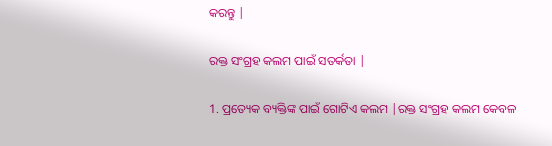କରନ୍ତୁ |

ରକ୍ତ ସଂଗ୍ରହ କଲମ ପାଇଁ ସତର୍କତା |

1. ପ୍ରତ୍ୟେକ ବ୍ୟକ୍ତିଙ୍କ ପାଇଁ ଗୋଟିଏ କଲମ |ରକ୍ତ ସଂଗ୍ରହ କଲମ କେବଳ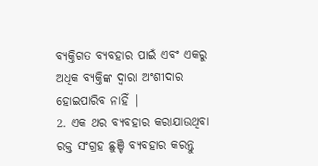ବ୍ୟକ୍ତିଗତ ବ୍ୟବହାର ପାଇଁ ଏବଂ ଏକରୁ ଅଧିକ ବ୍ୟକ୍ତିଙ୍କ ଦ୍ୱାରା ଅଂଶୀଦାର ହୋଇପାରିବ ନାହିଁ |
2. ଏକ ଥର ବ୍ୟବହାର କରାଯାଉଥିବା ରକ୍ତ ସଂଗ୍ରହ ଛୁଞ୍ଚି ବ୍ୟବହାର କରନ୍ତୁ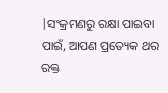|ସଂକ୍ରମଣରୁ ରକ୍ଷା ପାଇବା ପାଇଁ, ଆପଣ ପ୍ରତ୍ୟେକ ଥର ରକ୍ତ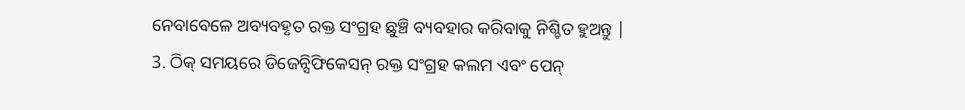ନେବାବେଳେ ଅବ୍ୟବହୃତ ରକ୍ତ ସଂଗ୍ରହ ଛୁଞ୍ଚି ବ୍ୟବହାର କରିବାକୁ ନିଶ୍ଚିତ ହୁଅନ୍ତୁ |
3. ଠିକ୍ ସମୟରେ ଡିଜେନ୍ସିଫିକେସନ୍ ରକ୍ତ ସଂଗ୍ରହ କଲମ ଏବଂ ପେନ୍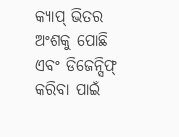କ୍ୟାପ୍ ଭିତର ଅଂଶକୁ ପୋଛି ଏବଂ ଡିଜେନ୍ସିଫ୍ କରିବା ପାଇଁ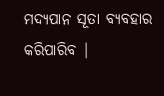ମଦ୍ୟପାନ ସୂତା ବ୍ୟବହାର କରିପାରିବ |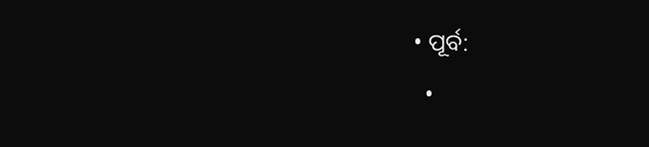• ପୂର୍ବ:
  •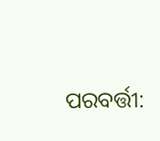ପରବର୍ତ୍ତୀ: